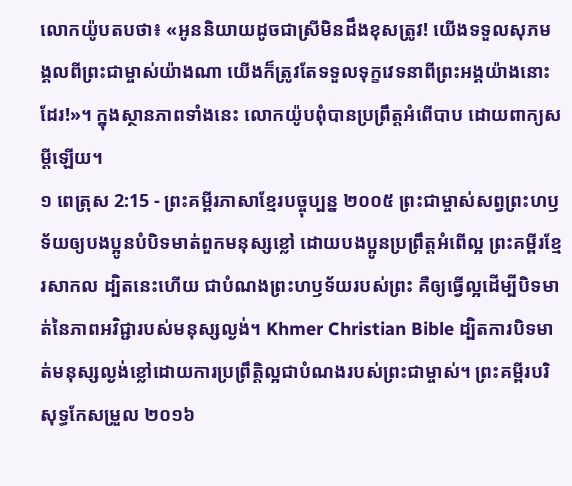លោកយ៉ូបតបថា៖ «អូននិយាយដូចជាស្រីមិនដឹងខុសត្រូវ! យើងទទួលសុភមង្គលពីព្រះជាម្ចាស់យ៉ាងណា យើងក៏ត្រូវតែទទួលទុក្ខវេទនាពីព្រះអង្គយ៉ាងនោះដែរ!»។ ក្នុងស្ថានភាពទាំងនេះ លោកយ៉ូបពុំបានប្រព្រឹត្តអំពើបាប ដោយពាក្យសម្ដីឡើយ។
១ ពេត្រុស 2:15 - ព្រះគម្ពីរភាសាខ្មែរបច្ចុប្បន្ន ២០០៥ ព្រះជាម្ចាស់សព្វព្រះហឫទ័យឲ្យបងប្អូនបំបិទមាត់ពួកមនុស្សខ្លៅ ដោយបងប្អូនប្រព្រឹត្តអំពើល្អ ព្រះគម្ពីរខ្មែរសាកល ដ្បិតនេះហើយ ជាបំណងព្រះហឫទ័យរបស់ព្រះ គឺឲ្យធ្វើល្អដើម្បីបិទមាត់នៃភាពអវិជ្ជារបស់មនុស្សល្ងង់។ Khmer Christian Bible ដ្បិតការបិទមាត់មនុស្សល្ងង់ខ្លៅដោយការប្រព្រឹត្ដិល្អជាបំណងរបស់ព្រះជាម្ចាស់។ ព្រះគម្ពីរបរិសុទ្ធកែសម្រួល ២០១៦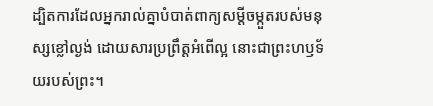ដ្បិតការដែលអ្នករាល់គ្នាបំបាត់ពាក្យសម្ដីចម្កួតរបស់មនុស្សខ្លៅល្ងង់ ដោយសារប្រព្រឹត្តអំពើល្អ នោះជាព្រះហឫទ័យរបស់ព្រះ។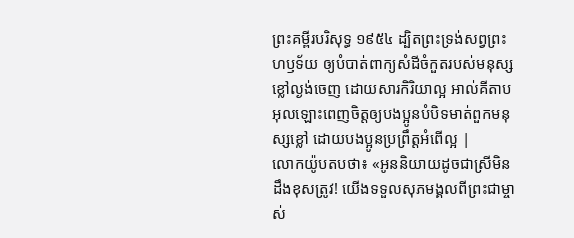ព្រះគម្ពីរបរិសុទ្ធ ១៩៥៤ ដ្បិតព្រះទ្រង់សព្វព្រះហឫទ័យ ឲ្យបំបាត់ពាក្យសំដីចំកួតរបស់មនុស្សខ្លៅល្ងង់ចេញ ដោយសារកិរិយាល្អ អាល់គីតាប អុលឡោះពេញចិត្តឲ្យបងប្អូនបំបិទមាត់ពួកមនុស្សខ្លៅ ដោយបងប្អូនប្រព្រឹត្ដអំពើល្អ |
លោកយ៉ូបតបថា៖ «អូននិយាយដូចជាស្រីមិនដឹងខុសត្រូវ! យើងទទួលសុភមង្គលពីព្រះជាម្ចាស់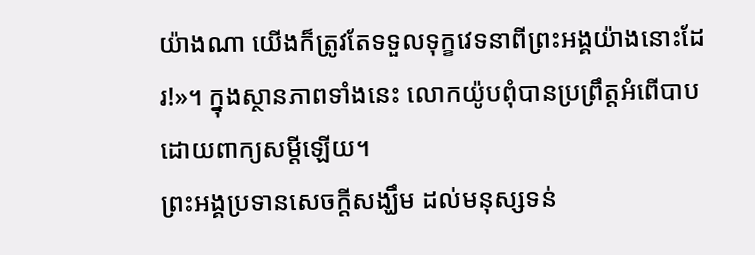យ៉ាងណា យើងក៏ត្រូវតែទទួលទុក្ខវេទនាពីព្រះអង្គយ៉ាងនោះដែរ!»។ ក្នុងស្ថានភាពទាំងនេះ លោកយ៉ូបពុំបានប្រព្រឹត្តអំពើបាប ដោយពាក្យសម្ដីឡើយ។
ព្រះអង្គប្រទានសេចក្ដីសង្ឃឹម ដល់មនុស្សទន់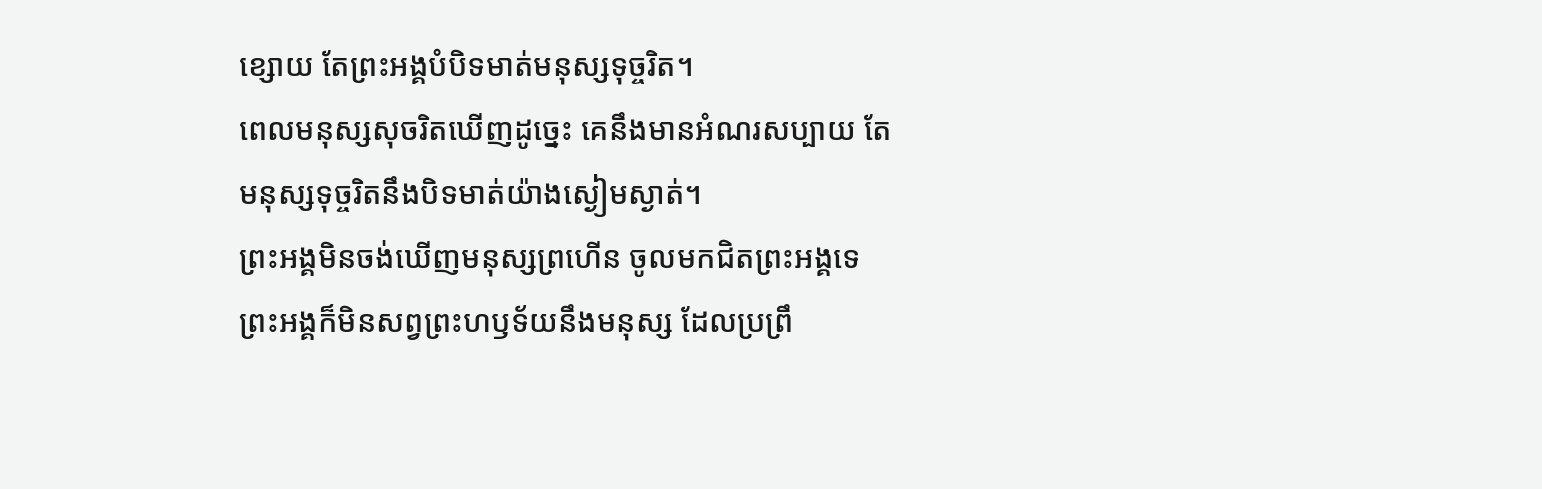ខ្សោយ តែព្រះអង្គបំបិទមាត់មនុស្សទុច្ចរិត។
ពេលមនុស្សសុចរិតឃើញដូច្នេះ គេនឹងមានអំណរសប្បាយ តែមនុស្សទុច្ចរិតនឹងបិទមាត់យ៉ាងស្ងៀមស្ងាត់។
ព្រះអង្គមិនចង់ឃើញមនុស្សព្រហើន ចូលមកជិតព្រះអង្គទេ ព្រះអង្គក៏មិនសព្វព្រះហឫទ័យនឹងមនុស្ស ដែលប្រព្រឹ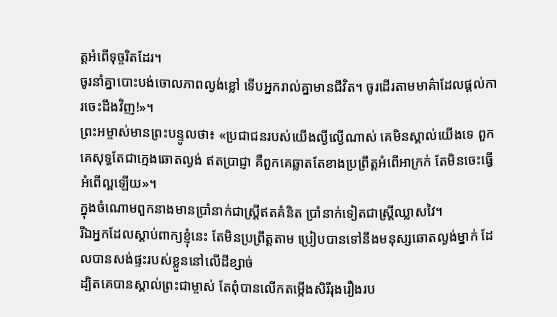ត្តអំពើទុច្ចរិតដែរ។
ចូរនាំគ្នាបោះបង់ចោលភាពល្ងង់ខ្លៅ ទើបអ្នករាល់គ្នាមានជីវិត។ ចូរដើរតាមមាគ៌ាដែលផ្ដល់ការចេះដឹងវិញ!»។
ព្រះអម្ចាស់មានព្រះបន្ទូលថា៖ «ប្រជាជនរបស់យើងល្ងីល្ងើណាស់ គេមិនស្គាល់យើងទេ ពួកគេសុទ្ធតែជាក្មេងឆោតល្ងង់ ឥតប្រាជ្ញា គឺពួកគេឆ្លាតតែខាងប្រព្រឹត្តអំពើអាក្រក់ តែមិនចេះធ្វើអំពើល្អឡើយ»។
ក្នុងចំណោមពួកនាងមានប្រាំនាក់ជាស្ត្រីឥតគំនិត ប្រាំនាក់ទៀតជាស្ត្រីឈ្លាសវៃ។
រីឯអ្នកដែលស្ដាប់ពាក្យខ្ញុំនេះ តែមិនប្រព្រឹត្តតាម ប្រៀបបានទៅនឹងមនុស្សឆោតល្ងង់ម្នាក់ ដែលបានសង់ផ្ទះរបស់ខ្លួននៅលើដីខ្សាច់
ដ្បិតគេបានស្គាល់ព្រះជាម្ចាស់ តែពុំបានលើកតម្កើងសិរីរុងរឿងរប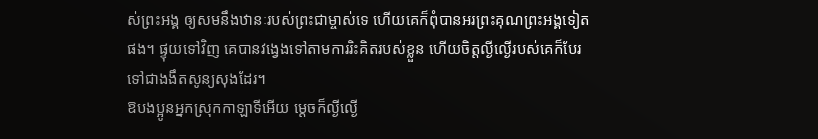ស់ព្រះអង្គ ឲ្យសមនឹងឋានៈរបស់ព្រះជាម្ចាស់ទេ ហើយគេក៏ពុំបានអរព្រះគុណព្រះអង្គទៀតផង។ ផ្ទុយទៅវិញ គេបានវង្វេងទៅតាមការរិះគិតរបស់ខ្លួន ហើយចិត្តល្ងីល្ងើរបស់គេក៏បែរទៅជាងងឹតសូន្យសុងដែរ។
ឱបងប្អូនអ្នកស្រុកកាឡាទីអើយ ម្ដេចក៏ល្ងីល្ងើ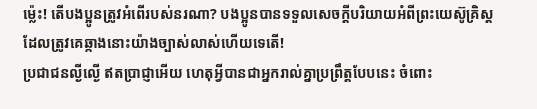ម៉្លេះ! តើបងប្អូនត្រូវអំពើរបស់នរណា? បងប្អូនបានទទួលសេចក្ដីបរិយាយអំពីព្រះយេស៊ូគ្រិស្ត ដែលត្រូវគេឆ្កាងនោះយ៉ាងច្បាស់លាស់ហើយទេតើ!
ប្រជាជនល្ងីល្ងើ ឥតប្រាជ្ញាអើយ ហេតុអ្វីបានជាអ្នករាល់គ្នាប្រព្រឹត្តបែបនេះ ចំពោះ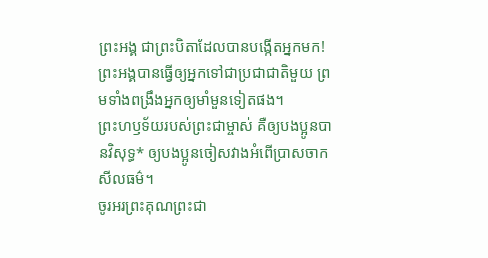ព្រះអង្គ ជាព្រះបិតាដែលបានបង្កើតអ្នកមក! ព្រះអង្គបានធ្វើឲ្យអ្នកទៅជាប្រជាជាតិមួយ ព្រមទាំងពង្រឹងអ្នកឲ្យមាំមួនទៀតផង។
ព្រះហឫទ័យរបស់ព្រះជាម្ចាស់ គឺឲ្យបងប្អូនបានវិសុទ្ធ* ឲ្យបងប្អូនចៀសវាងអំពើប្រាសចាកសីលធម៌។
ចូរអរព្រះគុណព្រះជា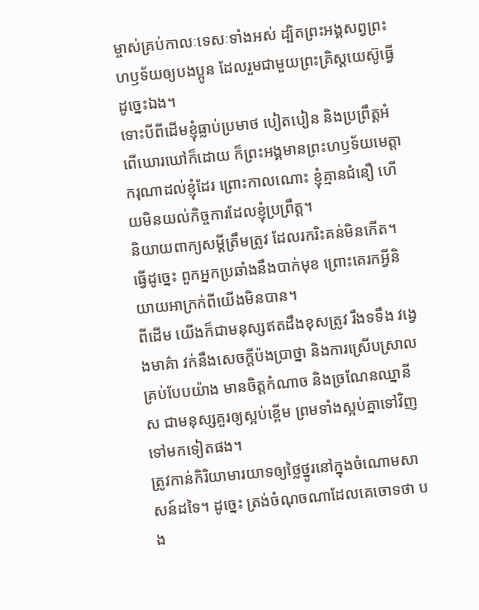ម្ចាស់គ្រប់កាលៈទេសៈទាំងអស់ ដ្បិតព្រះអង្គសព្វព្រះហឫទ័យឲ្យបងប្អូន ដែលរួមជាមួយព្រះគ្រិស្តយេស៊ូធ្វើដូច្នេះឯង។
ទោះបីពីដើមខ្ញុំធ្លាប់ប្រមាថ បៀតបៀន និងប្រព្រឹត្តអំពើឃោរឃៅក៏ដោយ ក៏ព្រះអង្គមានព្រះហឫទ័យមេត្តាករុណាដល់ខ្ញុំដែរ ព្រោះកាលណោះ ខ្ញុំគ្មានជំនឿ ហើយមិនយល់កិច្ចការដែលខ្ញុំប្រព្រឹត្ត។
និយាយពាក្យសម្ដីត្រឹមត្រូវ ដែលរករិះគន់មិនកើត។ ធ្វើដូច្នេះ ពួកអ្នកប្រឆាំងនឹងបាក់មុខ ព្រោះគេរកអ្វីនិយាយអាក្រក់ពីយើងមិនបាន។
ពីដើម យើងក៏ជាមនុស្សឥតដឹងខុសត្រូវ រឹងទទឹង វង្វេងមាគ៌ា វក់នឹងសេចក្ដីប៉ងប្រាថ្នា និងការស្រើបស្រាលគ្រប់បែបយ៉ាង មានចិត្តកំណាច និងច្រណែនឈ្នានីស ជាមនុស្សគួរឲ្យស្អប់ខ្ពើម ព្រមទាំងស្អប់គ្នាទៅវិញទៅមកទៀតផង។
ត្រូវកាន់កិរិយាមារយាទឲ្យថ្លៃថ្នូរនៅក្នុងចំណោមសាសន៍ដទៃ។ ដូច្នេះ ត្រង់ចំណុចណាដែលគេចោទថា បង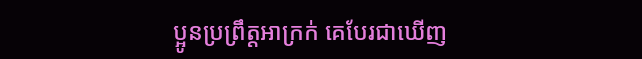ប្អូនប្រព្រឹត្តអាក្រក់ គេបែរជាឃើញ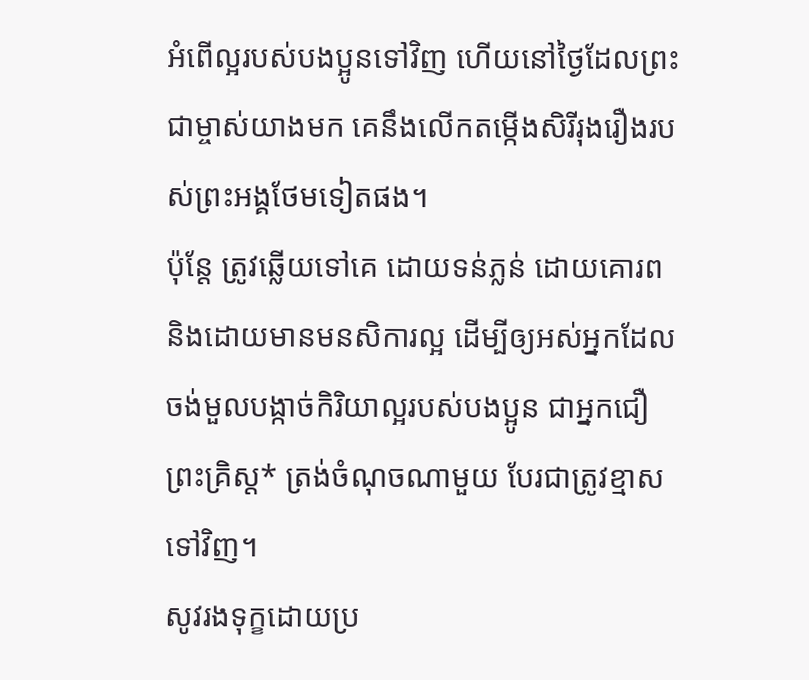អំពើល្អរបស់បងប្អូនទៅវិញ ហើយនៅថ្ងៃដែលព្រះជាម្ចាស់យាងមក គេនឹងលើកតម្កើងសិរីរុងរឿងរបស់ព្រះអង្គថែមទៀតផង។
ប៉ុន្តែ ត្រូវឆ្លើយទៅគេ ដោយទន់ភ្លន់ ដោយគោរព និងដោយមានមនសិការល្អ ដើម្បីឲ្យអស់អ្នកដែលចង់មួលបង្កាច់កិរិយាល្អរបស់បងប្អូន ជាអ្នកជឿព្រះគ្រិស្ត* ត្រង់ចំណុចណាមួយ បែរជាត្រូវខ្មាសទៅវិញ។
សូវរងទុក្ខដោយប្រ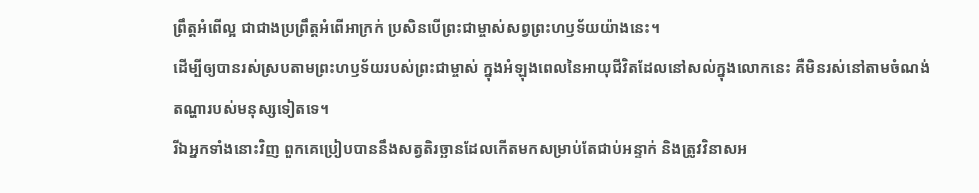ព្រឹត្តអំពើល្អ ជាជាងប្រព្រឹត្តអំពើអាក្រក់ ប្រសិនបើព្រះជាម្ចាស់សព្វព្រះហឫទ័យយ៉ាងនេះ។
ដើម្បីឲ្យបានរស់ស្របតាមព្រះហឫទ័យរបស់ព្រះជាម្ចាស់ ក្នុងអំឡុងពេលនៃអាយុជីវិតដែលនៅសល់ក្នុងលោកនេះ គឺមិនរស់នៅតាមចំណង់តណ្ហារបស់មនុស្សទៀតទេ។
រីឯអ្នកទាំងនោះវិញ ពួកគេប្រៀបបាននឹងសត្វតិរច្ឆានដែលកើតមកសម្រាប់តែជាប់អន្ទាក់ និងត្រូវវិនាសអ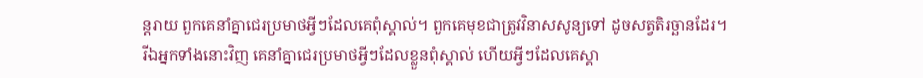ន្តរាយ ពួកគេនាំគ្នាជេរប្រមាថអ្វីៗដែលគេពុំស្គាល់។ ពួកគេមុខជាត្រូវវិនាសសូន្យទៅ ដូចសត្វតិរច្ឆានដែរ។
រីឯអ្នកទាំងនោះវិញ គេនាំគ្នាជេរប្រមាថអ្វីៗដែលខ្លួនពុំស្គាល់ ហើយអ្វីៗដែលគេស្គា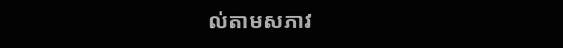ល់តាមសភាវ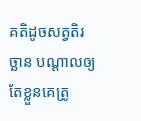គតិដូចសត្វតិរច្ឆាន បណ្ដាលឲ្យតែខ្លួនគេត្រូ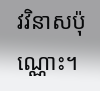វវិនាសប៉ុណ្ណោះ។